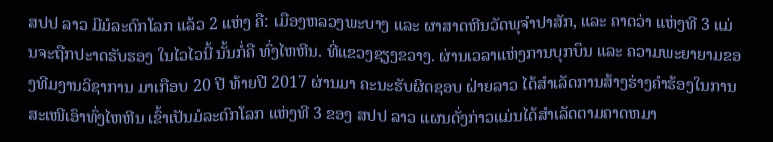ສປປ ລາວ ມີມໍລະດົກໂລກ ແລ້ວ 2 ແຫ່ງ ຄື: ເມືອງຫລວງພະບາງ ແລະ ຜາສາດຫີນວັດພຸຈໍາປາສັກ, ແລະ ຄາດວ່າ ແຫ່ງທີ 3 ແມ່ນຈະຖືກປະາດຮັບຮອງ ໃນໄວໄວນີ້ ນັ້ນກໍ່ຄື ທົ່ງໄຫຫີນ. ທີ່ແຂວງຊຽງຂວາງ. ຜ່ານເວລາແຫ່ງການບຸກບຶນ ແລະ ຄວາມພະຍາຍາມຂອງທີມງານວິຊາການ ມາເກືອບ 20 ປີ ທ້າຍປີ 2017 ຜ່ານມາ ຄະນະຮັບຜິດຊອບ ຝ່າຍລາວ ໄດ້ສໍາເລັດການສ້າງຮ່າງຄໍາຮ້ອງໃນການສະເໜີເອົາທົ່ງໄຫຫີນ ເຂົ້າເປັນມໍລະດົກໂລກ ແຫ່ງທີ 3 ຂອງ ສປປ ລາວ ແຜນດັ່ງກ່າວແມ່ນໄດ້ສໍາເລັດຕາມຄາດຫມາ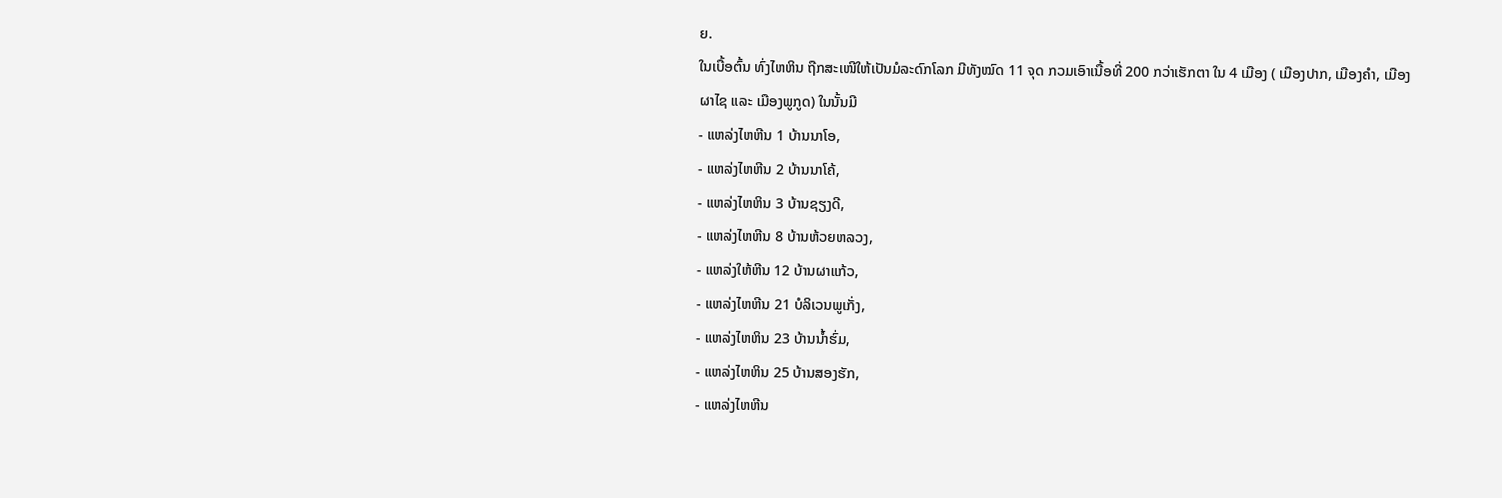ຍ.
ໃນເບື້ອຕົ້ນ ທົ່ງໄຫຫິນ ຖືກສະເໜີໃຫ້ເປັນມໍລະດົກໂລກ ມີທັງໝົດ 11 ຈຸດ ກວມເອົາເນື້ອທີ່ 200 ກວ່າເຮັກຕາ ໃນ 4 ເມືອງ ( ເມືອງປາກ, ເມືອງຄໍາ, ເມືອງຜາໄຊ ແລະ ເມືອງພູກູດ) ໃນນັ້ນມີ
- ແຫລ່ງໄຫຫີນ 1 ບ້ານນາໂອ,
- ແຫລ່ງໄຫຫີນ 2 ບ້ານນາໂຄ້,
- ແຫລ່ງໄຫຫິນ 3 ບ້ານຊຽງດີ,
- ແຫລ່ງໄຫຫີນ 8 ບ້ານຫ້ວຍຫລວງ,
- ແຫລ່ງໃຫ້ຫີນ 12 ບ້ານຜາແກ້ວ,
- ແຫລ່ງໄຫຫີນ 21 ບໍລິເວນພູເກັ່ງ,
- ແຫລ່ງໄຫຫິນ 23 ບ້ານນໍ້າຮົ່ມ,
- ແຫລ່ງໄຫຫິນ 25 ບ້ານສອງຮັກ,
- ແຫລ່ງໄຫຫີນ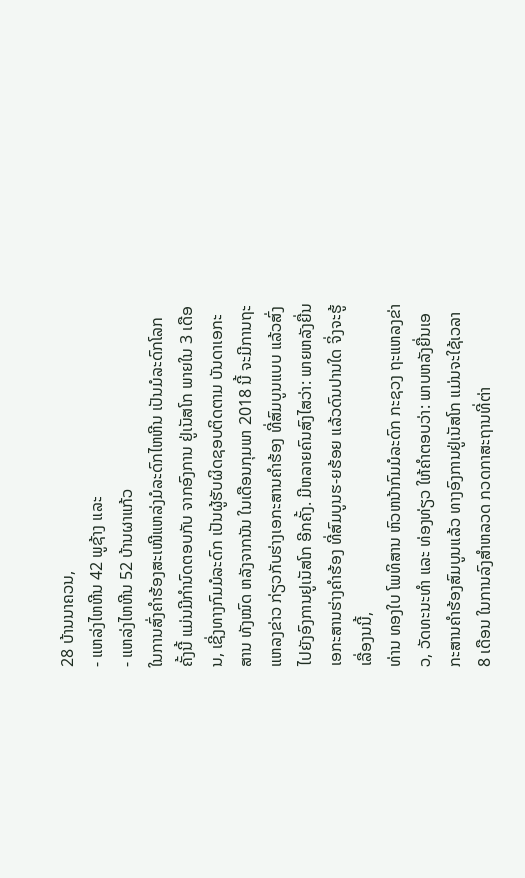28 ບ້ານນາຄວນ,
- ແຫລ່ງໄຫຫີນ 42 ພູຊ້າງ ແລະ
- ແຫລ່ງໄຫຫີນ 52 ບ້ານຜາແກ້ວ
ໃນການສົ່ງຄໍາຮ້ອງສະເໜີແຫລ່ງມໍລະດົກໄຫຫີນ ເປັນມໍລະດົກໂລກ ຄັ້ງນີ້ ແມ່ນມີກໍານົດຕອບກັບ ຈາກອົງການ ຢູ່ເນັສໂກ ພາຍໃນ 3 ເດືອນ, ເຊີ່ງທາງກົມມໍລະດົກ ເປັນຜູ້ຮັບຜິດຊອບຕິດຕາມ ບັນດາເອກະສານ ທັງໝົດ ຫລັງຈາກນັນ ໃນເດືອນກຸມພາ 2018 ນີ້ ຈະມີການຖະແຫລງຂ່າວ ກ່ຽວກັບຮ່າງເອກະສານຄໍາຮ້ອງ ທີ່ສົມບູນແບບ ແລ້ວສົ່ງໄປຍັງອົງການຢູເນັສໂກ ອີກຄັ້ງ. ມີຫລາຍຄົນສົງໄສວ່າ: ພາຍຫລັງຍື່ນເອກະສານຮ່າງຄໍາຮ້ອງ ທີ່ສົມບູນຮ-ຍຮ້ອຍ ແລ້ວດົນປານໃດ ຈິ່ງຈະຮູ້ເລື່ອງນນີ້,
ທ່ານ ທອງໃບ ໂພທິສານ ຫົວຫນ້າກົມມໍລະດົກ ກະຊວງ ຖະແຫລງຂ່າວ, ວັດທະນະທໍາ ແລະ ທ່ອງທ່ຽວ ໃຫ້ຄໍາຕອບວ່າ: ພາບຫລັງຍື່ນເອກະສານຄໍາຮ້ອງສົມບູນແລ້ວ ທາງອົງການຢູ່ເນັສໂກ ແມ່ນຈະໃຊ້ເວລາ 8 ເດືອນ ໃນການລົງສໍາຫລວດ ກວດກາສະຖານທີ່ຕ່າ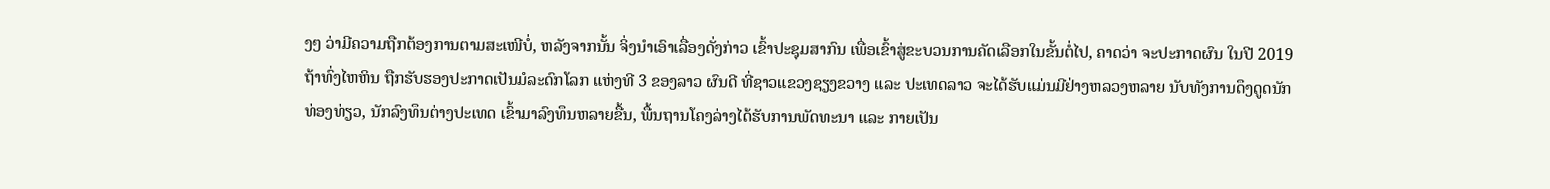ງໆ ວ່າມີຄວາມຖືກຕ້ອງການຕາມສະເໜີບໍ່, ຫລັງຈາກນັ້ນ ຈິ່ງນໍາເອົາເລື່ອງດັ່ງກ່າວ ເຂົ້າປະຊຸມສາກົນ ເພື່ອເຂົ້າສູ່ຂະບວນການຄັດເລືອກໃນຂັ້ນຕໍ່ໄປ, ຄາດວ່າ ຈະປະກາດຜົນ ໃນປີ 2019 ຖ້າທົ່ງໄຫຫິນ ຖືກຮັບຮອງປະກາດເປັນມໍລະດົກໂລກ ແຫ່ງທີ 3 ຂອງລາວ ຜົນດີ ທີ່ຊາວແຂວງຊຽງຂວາງ ແລະ ປະເທດລາວ ຈະໄດ້ຮັບແມ່ນມີຢ່າງຫລວງຫລາຍ ນັບທັງການດຶງດູດນັກທ່ອງທ່ຽວ, ນັກລົງທຶນຕ່າງປະເທດ ເຂົ້າມາລົງທຶນຫລາຍຂື້ນ, ພື້ນຖານໂຄງລ່າງໄດ້ຮັບການພັດທະນາ ແລະ ກາຍເປັນ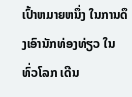ເປົ້າຫມາຍຫນຶ່ງ ໃນການດຶງເອົານັກທ່ອງທ່ຽວ ໃນທົ່ວໂລກ ເດີນ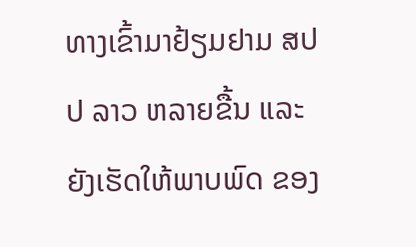ທາງເຂົ້າມາຢ້ຽມຢາມ ສປປ ລາວ ຫລາຍຂື້ນ ແລະ ຍັງເຮັດໃຫ້ພາບພົດ ຂອງ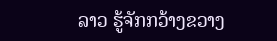ລາວ ຮູ້ຈັກກວ້າງຂວາງ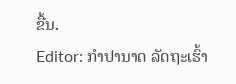ຂື້ນ.
Editor: ກຳປານາດ ລັດຖະເຮົ້າ